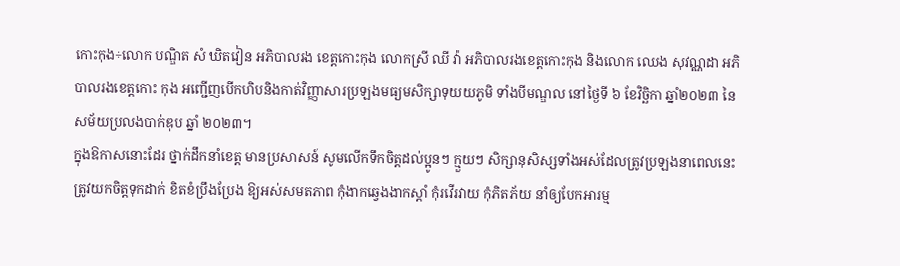កោះកុង÷លោក បណ្ឌិត សំ ឃិតវៀន អភិបាលរង ខេត្តកោះកុង លោកស្រី ឈី វ៉ា អភិបាលរងខេត្តកោះកុង និងលោក ឈេង សុវណ្ណដា អភិបាលរងខេត្តកោះ កុង អញ្ជើញបើកហិបនិងកាត់វិញ្ញាសារប្រឡងមធ្យមសិក្សាទុយយភូមិ ទាំងបីមណ្ឌល នៅថ្ងៃទី ៦ ខែវិច្ឆិកា ឆ្នាំ២០២៣ នៃសម័យប្រលងបាក់ឌុប ឆ្នាំ ២០២៣។
ក្នុងឱកាសនោះដែរ ថ្នាក់ដឹកនាំខេត្ត មានប្រសាសន៍ សូមលើកទឹកចិត្តដល់ប្អូនៗ ក្មួយៗ សិក្សានុសិស្សទាំងអស់ដែលត្រូវប្រឡងនាពេលនេះ ត្រូវយកចិត្តទុកដាក់ ខិតខំប្រឹងប្រែង ឱ្យអស់សមតភាព កុំងាកឆ្វេងងាកស្ដាំ កុំរវើរវាយ កុំភិតភ័យ នាំឲ្យបែកអារម្ម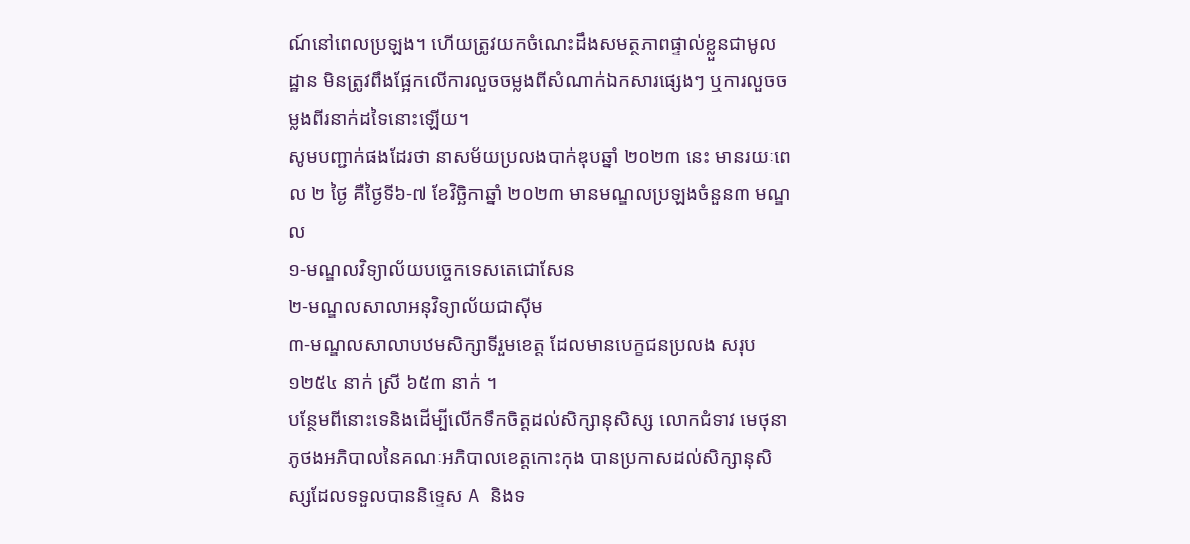ណ៍នៅពេលប្រឡង។ ហើយត្រូវយកចំណេះដឹងសមត្ថភាពផ្ទាល់ខ្លួនជាមូលដ្ឋាន មិនត្រូវពឹងផ្អែកលើការលួចចម្លងពីសំណាក់ឯកសារផ្សេងៗ ឬការលួចចម្លងពីរនាក់ដទៃនោះឡើយ។
សូមបញ្ជាក់ផងដែរថា នាសម័យប្រលងបាក់ឌុបឆ្នាំ ២០២៣ នេះ មានរយៈពេល ២ ថ្ងៃ គឺថ្ងៃទី៦-៧ ខែវិច្ឆិកាឆ្នាំ ២០២៣ មានមណ្ឌលប្រឡងចំនួន៣ មណ្ឌល
១-មណ្ឌលវិទ្យាល័យបច្ចេកទេសតេជោសែន
២-មណ្ឌលសាលាអនុវិទ្យាល័យជាស៊ីម
៣-មណ្ឌលសាលាបឋមសិក្សាទីរួមខេត្ត ដែលមានបេក្ខជនប្រលង សរុប ១២៥៤ នាក់ ស្រី ៦៥៣ នាក់ ។
បន្ថែមពីនោះទេនិងដើម្បីលើកទឹកចិត្តដល់សិក្សានុសិស្ស លោកជំទាវ មេថុនា ភូថងអភិបាលនៃគណៈអភិបាលខេត្តកោះកុង បានប្រកាសដល់សិក្សានុសិស្សដែលទទួលបាននិទ្ទេស A និងទ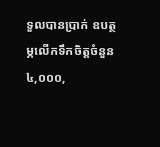ទួលបានប្រាក់ ឧបត្ថម្ភលើកទឹកចិត្តចំនួន ៤,០០០,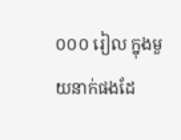០០០ រៀល ក្នុងមួយនាក់ផងដែ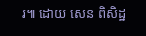រ៕ ដោយ សេន ពិសិដ្ឋ